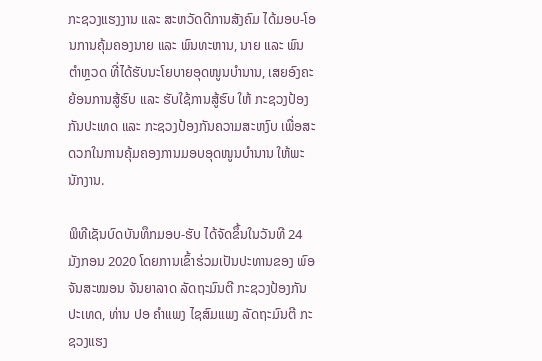ກະຊວງແຮງງານ ແລະ ສະຫວັດດີການສັງຄົມ ໄດ້ມອບ-ໂອນການຄຸ້ມຄອງນາຍ ແລະ ພົນທະຫານ, ນາຍ ແລະ ພົນຕໍາຫຼວດ ທີ່ໄດ້ຮັບນະໂຍບາຍອຸດໜູນບໍານານ, ເສຍອົງຄະຍ້ອນການສູ້ຮົບ ແລະ ຮັບໃຊ້ການສູ້ຮົບ ໃຫ້ ກະຊວງປ້ອງກັນປະເທດ ແລະ ກະຊວງປ້ອງກັນຄວາມສະຫງົບ ເພື່ອສະດວກໃນການຄຸ້ມຄອງການມອບອຸດໜູນບໍານານ ໃຫ້ພະນັກງານ.

ພິທີເຊັນບົດບັນທຶກມອບ-ຮັບ ໄດ້ຈັດຂຶ້ນໃນວັນທີ 24 ມັງກອນ 2020 ໂດຍການເຂົ້າຮ່ວມເປັນປະທານຂອງ ພົອ ຈັນສະໝອນ ຈັນຍາລາດ ລັດຖະມົນຕີ ກະຊວງປ້ອງກັນປະເທດ, ທ່ານ ປອ ຄໍາແພງ ໄຊສົມແພງ ລັດຖະມົນຕີ ກະຊວງແຮງ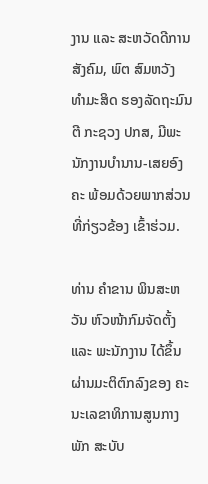ງານ ແລະ ສະຫວັດດີການສັງຄົມ, ພົຕ ສົມຫວັງ ທຳມະສິດ ຮອງລັດຖະມົນຕີ ກະຊວງ ປກສ, ມີພະນັກງານບໍານານ-ເສຍອົງຄະ ພ້ອມດ້ວຍພາກສ່ວນທີ່ກ່ຽວຂ້ອງ ເຂົ້າຮ່ວມ.

ທ່ານ ຄໍາຂານ ພິນສະຫວັນ ຫົວໜ້າກົມຈັດຕັ້ງ ແລະ ພະນັກງານ ໄດ້ຂຶ້ນຜ່ານມະຕິຕົກລົງຂອງ ຄະນະເລຂາທິການສູນກາງພັກ ສະບັບ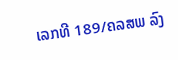ເລກທີ 189/ຄລສພ ລົງ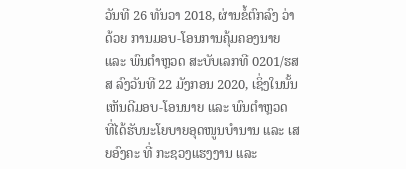ວັນທີ 26 ທັນວາ 2018, ຜ່ານຂໍ້ຕົກລົງ ວ່າດ້ວຍ ການມອບ-ໂອນການຄຸ້ມຄອງນາຍ ແລະ ພົນຕໍາຫຼວດ ສະບັບເລກທີ 0201/ຮສສ ລົງວັນທີ 22 ມັງກອນ 2020, ເຊິ່ງໃນນັ້ນເຫັນດີມອບ-ໂອນນາຍ ແລະ ພົນຕໍາຫຼວດ ທີ່ໄດ້ຮັບນະໂຍບາຍອຸດໜູນບໍານານ ແລະ ເສຍອົງຄະ ທີ່ ກະຊວງແຮງງານ ແລະ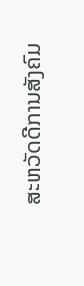ສະຫວັດດີການສັງຄົມ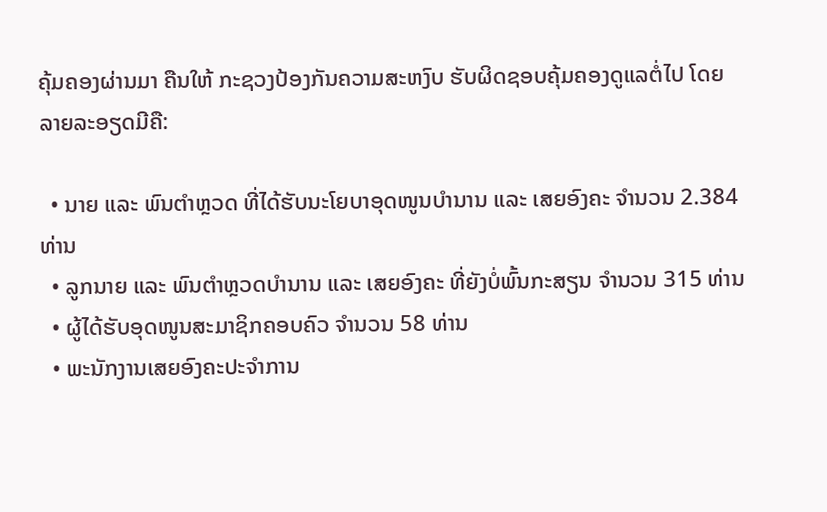ຄຸ້ມຄອງຜ່ານມາ ຄືນໃຫ້ ກະຊວງປ້ອງກັນຄວາມສະຫງົບ ຮັບຜິດຊອບຄຸ້ມຄອງດູແລຕໍ່ໄປ ໂດຍລາຍລະອຽດມີຄື:

  • ນາຍ ແລະ ພົນຕໍາຫຼວດ ທີ່ໄດ້ຮັບນະໂຍບາອຸດໜູນບໍານານ ແລະ ເສຍອົງຄະ ຈໍານວນ 2.384 ທ່ານ
  • ລູກນາຍ ແລະ ພົນຕໍາຫຼວດບໍານານ ແລະ ເສຍອົງຄະ ທີ່ຍັງບໍ່ພົ້ນກະສຽນ ຈໍານວນ 315 ທ່ານ
  • ຜູ້ໄດ້ຮັບອຸດໜູນສະມາຊິກຄອບຄົວ ຈໍານວນ 58 ທ່ານ
  • ພະນັກງານເສຍອົງຄະປະຈໍາການ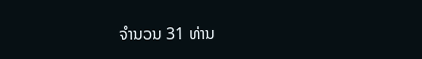ຈໍານວນ 31 ທ່ານ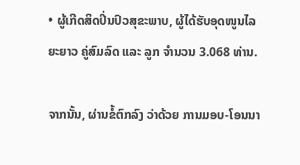• ຜູ້ເກີດສິດປິ່ນປົວສຸຂະພາບ, ຜູ້ໄດ້ຮັບອຸດໜູນໄລຍະຍາວ ຄູ່ສົມລົດ ແລະ ລູກ ຈໍານວນ 3.068 ທ່ານ.

ຈາກນັ້ນ, ຜ່ານຂໍ້ຕົກລົງ ວ່າດ້ວຍ ການມອບ-ໂອນນາ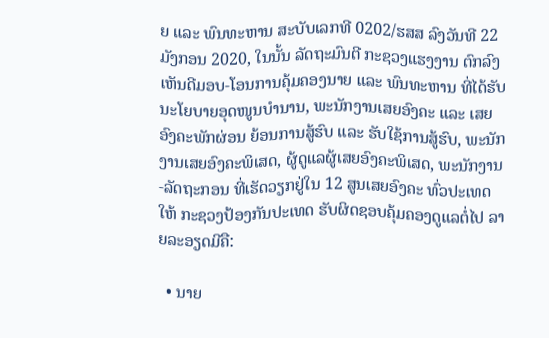ຍ ແລະ ພົນທະຫານ ສະບັບເລກທີ 0202/ຮສສ ລົງວັນທີ 22 ມັງກອນ 2020, ໃນນັ້ນ ລັດຖະມົນຕີ ກະຊວງແຮງງານ ຕົກລົງເຫັນດີມອບ-ໂອນການຄຸ້ມຄອງນາຍ ແລະ ພົນທະຫານ ທີ່ໄດ້ຮັບນະໂຍບາຍອຸດໜູນບໍານານ, ພະນັກງານເສຍອົງຄະ ແລະ ເສຍອົງຄະພັກຜ່ອນ ຍ້ອນການສູ້ຮົບ ແລະ ຮັບໃຊ້ການສູ້ຮົບ, ພະນັກງານເສຍອົງຄະພິເສດ, ຜູ້ດູແລຜູ້ເສຍອົງຄະພິເສດ, ພະນັກງານ-ລັດຖະກອນ ທີ່ເຮັດວຽກຢູ່ໃນ 12 ສູນເສຍອົງຄະ ທົ່ວປະເທດ ໃຫ້ ກະຊວງປ້ອງກັນປະເທດ ຮັບຜິດຊອບຄຸ້ມຄອງດູແລຕໍ່ໄປ ລາຍລະອຽດມີຄື:

  • ນາຍ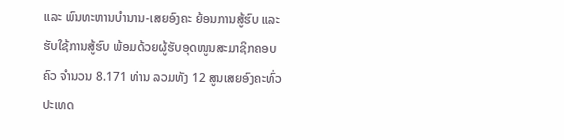ແລະ ພົນທະຫານບໍານານ-ເສຍອົງຄະ ຍ້ອນການສູ້ຮົບ ແລະ ຮັບໃຊ້ການສູ້ຮົບ ພ້ອມດ້ວຍຜູ້ຮັບອຸດໜູນສະມາຊິກຄອບຄົວ ຈໍານວນ 8.171 ທ່ານ ລວມທັງ 12 ສູນເສຍອົງຄະທົ່ວປະເທດ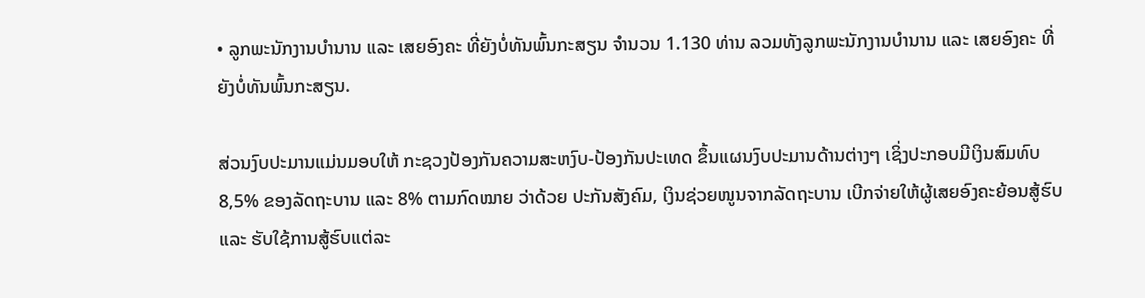• ລູກພະນັກງານບໍານານ ແລະ ເສຍອົງຄະ ທີ່ຍັງບໍ່ທັນພົ້ນກະສຽນ ຈໍານວນ 1.130 ທ່ານ ລວມທັງລູກພະນັກງານບໍານານ ແລະ ເສຍອົງຄະ ທີ່ຍັງບໍ່ທັນພົ້ນກະສຽນ.

ສ່ວນງົບປະມານແມ່ນມອບໃຫ້ ກະຊວງປ້ອງກັນຄວາມສະຫງົບ-ປ້ອງກັນປະເທດ ຂຶ້ນແຜນງົບປະມານດ້ານຕ່າງໆ ເຊິ່ງປະກອບມີເງິນສົມທົບ 8,5% ຂອງລັດຖະບານ ແລະ 8% ຕາມກົດໝາຍ ວ່າດ້ວຍ ປະກັນສັງຄົມ, ເງິນຊ່ວຍໜູນຈາກລັດຖະບານ ເບີກຈ່າຍໃຫ້ຜູ້ເສຍອົງຄະຍ້ອນສູ້ຮົບ ແລະ ຮັບໃຊ້ການສູ້ຮົບແຕ່ລະ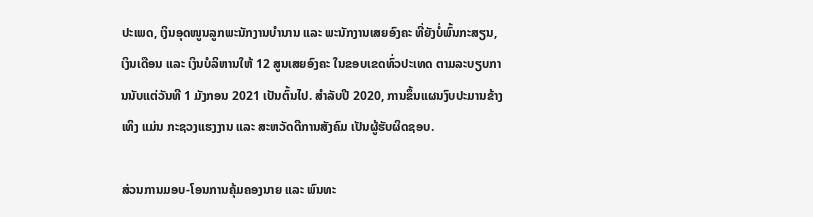ປະເພດ, ເງິນອຸດໜູນລູກພະນັກງານບໍານານ ແລະ ພະນັກງານເສຍອົງຄະ ທີ່ຍັງບໍ່ພົ້ນກະສຽນ, ເງິນເດືອນ ແລະ ເງິນບໍລິຫານໃຫ້ 12 ສູນເສຍອົງຄະ ໃນຂອບເຂດທົ່ວປະເທດ ຕາມລະບຽບການນັບແຕ່ວັນທີ 1 ມັງກອນ 2021 ເປັນຕົ້ນໄປ. ສໍາລັບປີ 2020, ການຂຶ້ນແຜນງົບປະມານຂ້າງເທິງ ແມ່ນ ກະຊວງແຮງງານ ແລະ ສະຫວັດດີການສັງຄົມ ເປັນຜູ້ຮັບຜິດຊອບ.

ສ່ວນການມອບ-ໂອນການຄຸ້ມຄອງນາຍ ແລະ ພົນທະ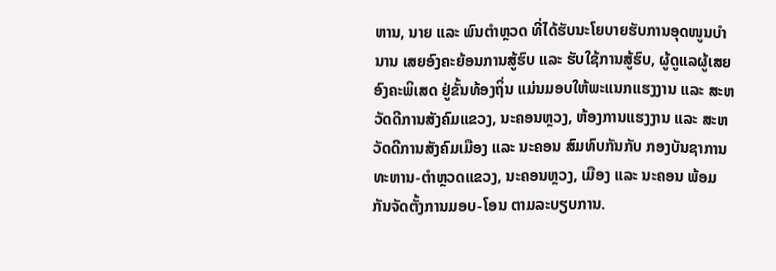ຫານ, ນາຍ ແລະ ພົນຕໍາຫຼວດ ທີ່ໄດ້ຮັບນະໂຍບາຍຮັບການອຸດໜູນບໍານານ ເສຍອົງຄະຍ້ອນການສູ້ຮົບ ແລະ ຮັບໃຊ້ການສູ້ຮົບ, ຜູ້ດູແລຜູ້ເສຍອົງຄະພິເສດ ຢູ່ຂັ້ນທ້ອງຖິ່ນ ແມ່ນມອບໃຫ້ພະແນກແຮງງານ ແລະ ສະຫວັດດີການສັງຄົມແຂວງ, ນະຄອນຫຼວງ, ຫ້ອງການແຮງງານ ແລະ ສະຫວັດດີການສັງຄົມເມືອງ ແລະ ນະຄອນ ສົມທົບກັນກັບ ກອງບັນຊາການທະຫານ-ຕໍາຫຼວດແຂວງ, ນະຄອນຫຼວງ, ເມືອງ ແລະ ນະຄອນ ພ້ອມກັນຈັດຕັ້ງການມອບ-ໂອນ ຕາມລະບຽບການ.